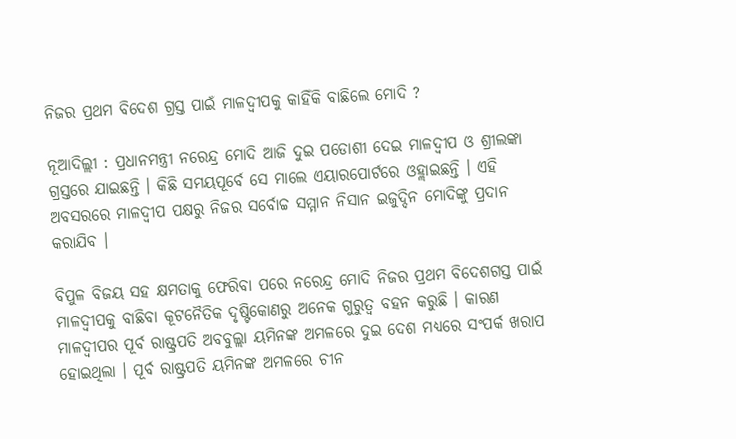ନିଜର ପ୍ରଥମ ବିଦେଶ ଗ୍ରସ୍ତ ପାଇଁ ମାଳଦ୍ୱୀପକୁ କାହିଁକି ବାଛିଲେ ମୋଦି ?

ନୂଆଦିଲ୍ଲୀ : ପ୍ରଧାନମନ୍ତ୍ରୀ ନରେନ୍ଦ୍ର ମୋଦି ଆଜି ଦୁଇ ପଡୋଶୀ ଦେଇ ମାଳଦ୍ୱୀପ ଓ ଶ୍ରୀଲଙ୍କା ଗ୍ରସ୍ତରେ ଯାଇଛନ୍ତି । କିଛି ସମୟପୂର୍ବେ ସେ ମାଲେ ଏୟାରପୋର୍ଟରେ ଓହ୍ଲାଇଛନ୍ତି । ଏହି ଅବସରରେ ମାଳଦ୍ୱୀପ ପକ୍ଷରୁ ନିଜର ସର୍ବୋଚ୍ଚ ସମ୍ମାନ ନିସାନ ଇଜୁଦ୍ଦିନ ମୋଦିଙ୍କୁ ପ୍ରଦାନ କରାଯିବ ।

ବିପୁଳ ବିଜୟ ସହ କ୍ଷମତାକୁ ଫେରିବା ପରେ ନରେନ୍ଦ୍ର ମୋଦି ନିଜର ପ୍ରଥମ ବିଦେଶଗସ୍ତ ପାଇଁ ମାଳଦ୍ୱୀପକୁ ବାଛିବା କୂଟନୈତିକ ଦୃଷ୍ଟିକୋଣରୁ ଅନେକ ଗୁରୁତ୍ୱ ବହନ କରୁଛି । କାରଣ ମାଳଦ୍ୱୀପର ପୂର୍ବ ରାଷ୍ଟ୍ରପତି ଅବବୁଲ୍ଲା ୟମିନଙ୍କ ଅମଳରେ ଦୁଇ ଦେଶ ମଧ୍ୟରେ ସଂପର୍କ ଖରାପ ହୋଇଥିଲା । ପୂର୍ବ ରାଷ୍ଟ୍ରପତି ୟମିନଙ୍କ ଅମଳରେ ଚୀନ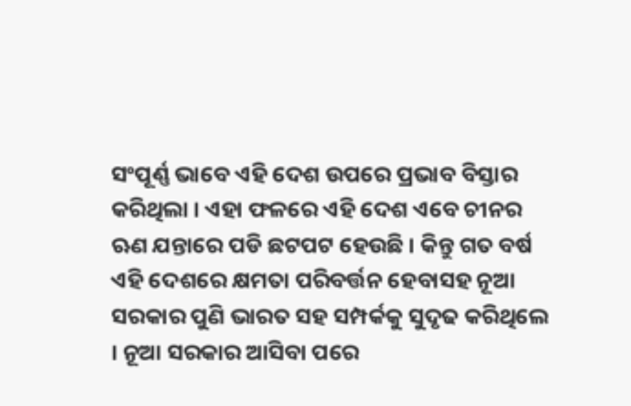ସଂପୂର୍ଣ୍ଣ ଭାବେ ଏହି ଦେଶ ଉପରେ ପ୍ରଭାବ ବିସ୍ତାର କରିଥିଲା । ଏହା ଫଳରେ ଏହି ଦେଶ ଏବେ ଚୀନର ଋଣ ଯନ୍ତାରେ ପଡି ଛଟପଟ ହେଉଛି । କିନ୍ତୁ ଗତ ବର୍ଷ ଏହି ଦେଶରେ କ୍ଷମତା ପରିବର୍ତ୍ତନ ହେବାସହ ନୂଆ ସରକାର ପୁଣି ଭାରତ ସହ ସମ୍ପର୍କକୁ ସୁଦୃଢ କରିଥିଲେ । ନୂଆ ସରକାର ଆସିବା ପରେ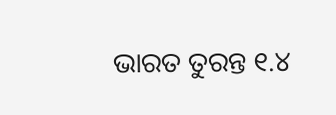ଭାରତ ତୁରନ୍ତ ୧.୪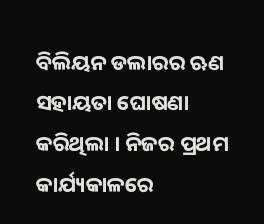ବିଲିୟନ ଡଲାରର ଋଣ ସହାୟତା ଘୋଷଣା କରିଥିଲା । ନିଜର ପ୍ରଥମ କାର୍ଯ୍ୟକାଳରେ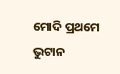ମୋଦି ପ୍ରଥମେ ଭୁଟାନ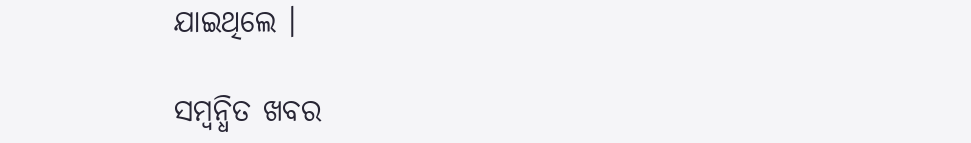ଯାଇଥିଲେ ।

ସମ୍ବନ୍ଧିତ ଖବର